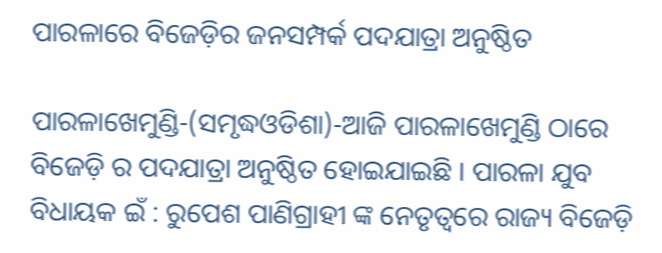ପାରଳାରେ ବିଜେଡ଼ିର ଜନସମ୍ପର୍କ ପଦଯାତ୍ରା ଅନୁଷ୍ଠିତ

ପାରଳାଖେମୁଣ୍ଡି-(ସମୃଦ୍ଧଓଡିଶା)-ଆଜି ପାରଳାଖେମୁଣ୍ଡି ଠାରେ ବିଜେଡ଼ି ର ପଦଯାତ୍ରା ଅନୁଷ୍ଠିତ ହୋଇଯାଇଛି । ପାରଳା ଯୁବ ବିଧାୟକ ଇଁ : ରୁପେଶ ପାଣିଗ୍ରାହୀ ଙ୍କ ନେତୃତ୍ୱରେ ରାଜ୍ୟ ବିଜେଡ଼ି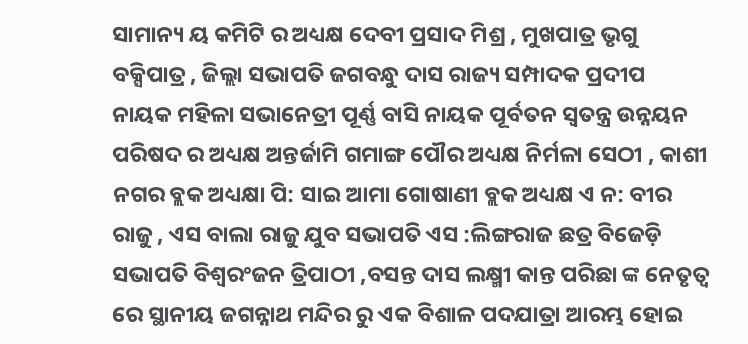ସାମାନ୍ୟ ୟ କମିଟି ର ଅଧ୍ୟକ୍ଷ ଦେବୀ ପ୍ରସାଦ ମିଶ୍ର , ମୁଖପାତ୍ର ଭୃଗୁ ବକ୍ସିପାତ୍ର , ଜିଲ୍ଲା ସଭାପତି ଜଗବନ୍ଧୁ ଦାସ ରାଜ୍ୟ ସମ୍ପାଦକ ପ୍ରଦୀପ ନାୟକ ମହିଳା ସଭାନେତ୍ରୀ ପୂର୍ଣ୍ଣ ବାସି ନାୟକ ପୂର୍ବତନ ସ୍ଵତନ୍ତ୍ର ଉନ୍ନୟନ ପରିଷଦ ର ଅଧ୍ୟକ୍ଷ ଅନ୍ତର୍ଜାମି ଗମାଙ୍ଗ ପୌର ଅଧ୍ୟକ୍ଷ ନିର୍ମଳା ସେଠୀ , କାଶୀ ନଗର ବ୍ଲକ ଅଧ୍ୟକ୍ଷା ପି: ସାଇ ଆମା ଗୋଷାଣୀ ବ୍ଲକ ଅଧ୍ୟକ୍ଷ ଏ ନ: ବୀର ରାଜୁ , ଏସ ବାଲା ରାଜୁ ଯୁବ ସଭାପତି ଏସ :ଲିଙ୍ଗରାଜ ଛତ୍ର ବିଜେଡ଼ି ସଭାପତି ବିଶ୍ବରଂଜନ ତ୍ରିପାଠୀ ,ବସନ୍ତ ଦାସ ଲକ୍ଷ୍ମୀ କାନ୍ତ ପରିଛା ଙ୍କ ନେତୃତ୍ୱ ରେ ସ୍ଥାନୀୟ ଜଗନ୍ନାଥ ମନ୍ଦିର ରୁ ଏକ ବିଶାଳ ପଦଯାତ୍ରା ଆରମ୍ଭ ହୋଇ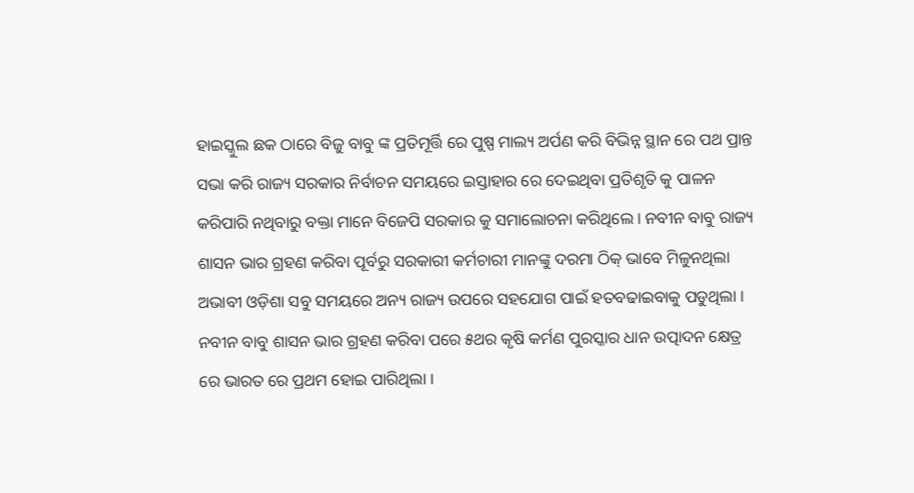ହାଇସ୍କୁଲ ଛକ ଠାରେ ବିଜୁ ବାବୁ ଙ୍କ ପ୍ରତିମୂର୍ତ୍ତି ରେ ପୁଷ୍ପ ମାଲ୍ୟ ଅର୍ପଣ କରି ବିଭିନ୍ନ ସ୍ଥାନ ରେ ପଥ ପ୍ରାନ୍ତ ସଭା କରି ରାଜ୍ୟ ସରକାର ନିର୍ବାଚନ ସମୟରେ ଇସ୍ତାହାର ରେ ଦେଇଥିବା ପ୍ରତିଶୃତି କୁ ପାଳନ କରିପାରି ନଥିବାରୁ ବକ୍ତା ମାନେ ବିଜେପି ସରକାର କୁ ସମାଲୋଚନା କରିଥିଲେ । ନବୀନ ବାବୁ ରାଜ୍ୟ ଶାସନ ଭାର ଗ୍ରହଣ କରିବା ପୂର୍ବରୁ ସରକାରୀ କର୍ମଚାରୀ ମାନଙ୍କୁ ଦରମା ଠିକ୍ ଭାବେ ମିଳୁନଥିଲା ଅଭାବୀ ଓଡ଼ିଶା ସବୁ ସମୟରେ ଅନ୍ୟ ରାଜ୍ୟ ଉପରେ ସହଯୋଗ ପାଇଁ ହତବଢାଇବାକୁ ପଡୁଥିଲା । ନବୀନ ବାବୁ ଶାସନ ଭାର ଗ୍ରହଣ କରିବା ପରେ ୫ଥର କୃଷି କର୍ମଣ ପୁରସ୍କାର ଧାନ ଉତ୍ପାଦନ କ୍ଷେତ୍ର ରେ ଭାରତ ରେ ପ୍ରଥମ ହୋଇ ପାରିଥିଲା ।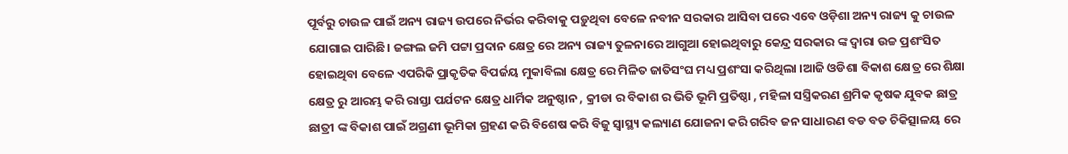ପୂର୍ବରୁ ଚାଉଳ ପାଇଁ ଅନ୍ୟ ରାଜ୍ୟ ଉପରେ ନିର୍ଭର କରିବାକୁ ପଡ଼ୁଥିବା ବେଳେ ନବୀନ ସରକାର ଆସିବା ପରେ ଏବେ ଓଡ଼ିଶା ଅନ୍ୟ ରାଜ୍ୟ କୁ ଚାଉଳ ଯୋଗାଇ ପାରିଛି। ଜଙ୍ଗଲ ଜମି ପଟ୍ଟା ପ୍ରଦାନ କ୍ଷେତ୍ର ରେ ଅନ୍ୟ ରାଜ୍ୟ ତୁଳନାରେ ଆଗୁଆ ହୋଇଥିବାରୁ କେନ୍ଦ୍ର ସରକାର ଙ୍କ ଦ୍ଵାରା ଉଚ୍ଚ ପ୍ରଶଂସିତ ହୋଇଥିବା ବେଳେ ଏପରିକି ପ୍ରାକୃତିକ ବିପର୍ଜୟ ମୁକାବିଲା କ୍ଷେତ୍ର ରେ ମିଳିତ ଜାତିସଂଘ ମଧ୍ୟ ପ୍ରଶଂସା କରିଥିଲା ।ଆଜି ଓଡିଶା ବିକାଶ କ୍ଷେତ୍ର ରେ ଶିକ୍ଷା କ୍ଷେତ୍ର ରୁ ଆରମ୍ଭ କରି ରାସ୍ତା ପର୍ଯଟନ କ୍ଷେତ୍ର ଧାର୍ମିକ ଅନୁଷ୍ଠାନ , କ୍ରୀଡା ର ବିକାଶ ର ଭିତି ଭୂମି ପ୍ରତିଷ୍ଠା , ମହିଳା ସସ୍ତ୍ରିକରଣ ଶ୍ରମିକ କୃଷକ ଯୁବକ ଛାତ୍ର ଛାତ୍ରୀ ଙ୍କ ବିକାଶ ପାଇଁ ଅଗ୍ରଣୀ ଭୂମିକା ଗ୍ରହଣ କରି ବିଶେଷ କରି ବିଜୁ ସ୍ବାସ୍ଥ୍ୟ କଲ୍ୟାଣ ଯୋଜନା କରି ଗରିବ ଜନ ସାଧାରଣ ବଡ ବଡ ଚିକିତ୍ସାଳୟ ରେ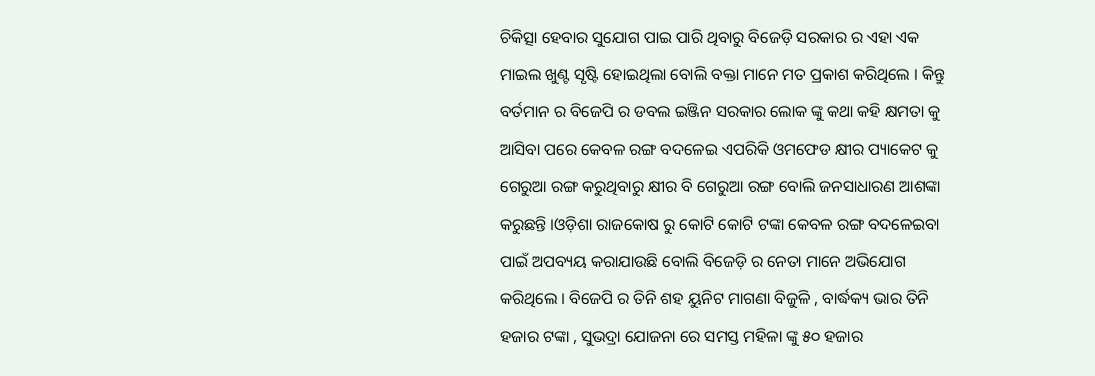ଚିକିତ୍ସା ହେବାର ସୁଯୋଗ ପାଇ ପାରି ଥିବାରୁ ବିଜେଡ଼ି ସରକାର ର ଏହା ଏକ ମାଇଲ ଖୁଣ୍ଟ ସୃଷ୍ଟି ହୋଇଥିଲା ବୋଲି ବକ୍ତା ମାନେ ମତ ପ୍ରକାଶ କରିଥିଲେ । କିନ୍ତୁ ବର୍ତମାନ ର ବିଜେପି ର ଡବଲ ଇଞ୍ଜିନ ସରକାର ଲୋକ ଙ୍କୁ କଥା କହି କ୍ଷମତା କୁ ଆସିବା ପରେ କେବଳ ରଙ୍ଗ ବଦଳେଇ ଏପରିକି ଓମଫେଡ କ୍ଷୀର ପ୍ୟାକେଟ କୁ ଗେରୁଆ ରଙ୍ଗ କରୁଥିବାରୁ କ୍ଷୀର ବି ଗେରୁଆ ରଙ୍ଗ ବୋଲି ଜନସାଧାରଣ ଆଶଙ୍କା କରୁଛନ୍ତି ।ଓଡ଼ିଶା ରାଜକୋଷ ରୁ କୋଟି କୋଟି ଟଙ୍କା କେବଳ ରଙ୍ଗ ବଦଳେଇବା ପାଇଁ ଅପବ୍ୟୟ କରାଯାଉଛି ବୋଲି ବିଜେଡ଼ି ର ନେତା ମାନେ ଅଭିଯୋଗ କରିଥିଲେ । ବିଜେପି ର ତିନି ଶହ ୟୁନିଟ ମାଗଣା ବିଜୁଳି , ବାର୍ଦ୍ଧକ୍ୟ ଭାର ତିନି ହଜାର ଟଙ୍କା , ସୁଭଦ୍ରା ଯୋଜନା ରେ ସମସ୍ତ ମହିଳା ଙ୍କୁ ୫୦ ହଜାର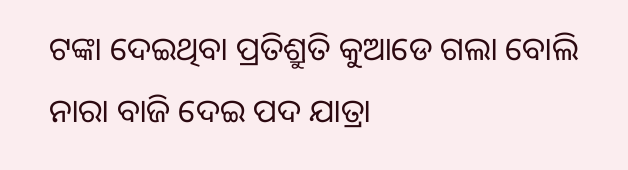ଟଙ୍କା ଦେଇଥିବା ପ୍ରତିଶ୍ରୁତି କୁଆଡେ ଗଲା ବୋଲି ନାରା ବାଜି ଦେଇ ପଦ ଯାତ୍ରା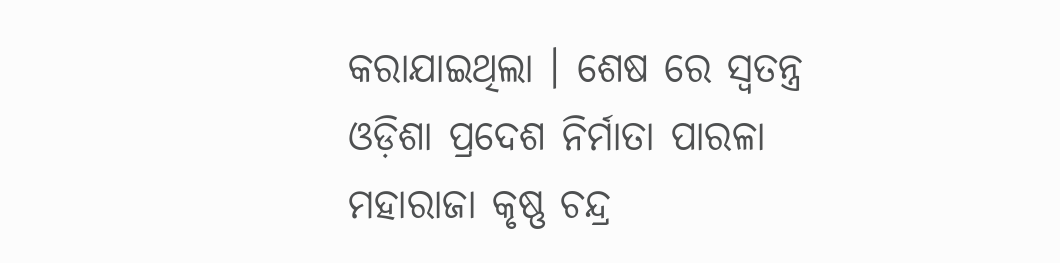କରାଯାଇଥିଲା । ଶେଷ ରେ ସ୍ଵତନ୍ତ୍ର ଓଡ଼ିଶା ପ୍ରଦେଶ ନିର୍ମାତା ପାରଳା ମହାରାଜା କୃଷ୍ଣ ଚନ୍ଦ୍ର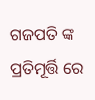ଗଜପତି ଙ୍କ ପ୍ରତିମୂର୍ତ୍ତି ରେ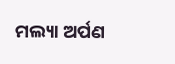ମଲ୍ୟା ଅର୍ପଣ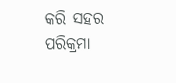କରି ସହର ପରିକ୍ରମା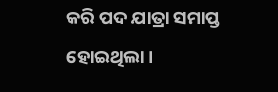କରି ପଦ ଯାତ୍ରା ସମାପ୍ତ ହୋଇଥିଲା ।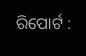ରିପୋର୍ଟ :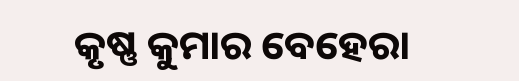କୃଷ୍ଣ କୁମାର ବେହେରା